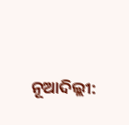ନୂଆଦିଲ୍ଲୀ: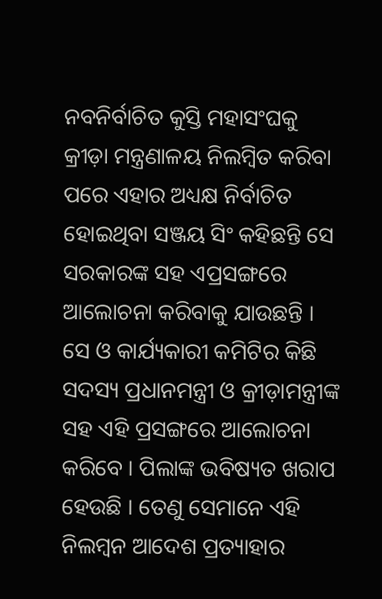ନବନିର୍ବାଚିତ କୁସ୍ତି ମହାସଂଘକୁ କ୍ରୀଡ଼ା ମନ୍ତ୍ରଣାଳୟ ନିଲମ୍ବିତ କରିବା ପରେ ଏହାର ଅଧ୍ୟକ୍ଷ ନିର୍ବାଚିତ ହୋଇଥିବା ସଞ୍ଜୟ ସିଂ କହିଛନ୍ତି ସେ ସରକାରଙ୍କ ସହ ଏପ୍ରସଙ୍ଗରେ ଆଲୋଚନା କରିବାକୁ ଯାଉଛନ୍ତି । ସେ ଓ କାର୍ଯ୍ୟକାରୀ କମିଟିର କିଛି ସଦସ୍ୟ ପ୍ରଧାନମନ୍ତ୍ରୀ ଓ କ୍ରୀଡ଼ାମନ୍ତ୍ରୀଙ୍କ ସହ ଏହି ପ୍ରସଙ୍ଗରେ ଆଲୋଚନା କରିବେ । ପିଲାଙ୍କ ଭବିଷ୍ୟତ ଖରାପ ହେଉଛି । ତେଣୁ ସେମାନେ ଏହି ନିଲମ୍ବନ ଆଦେଶ ପ୍ରତ୍ୟାହାର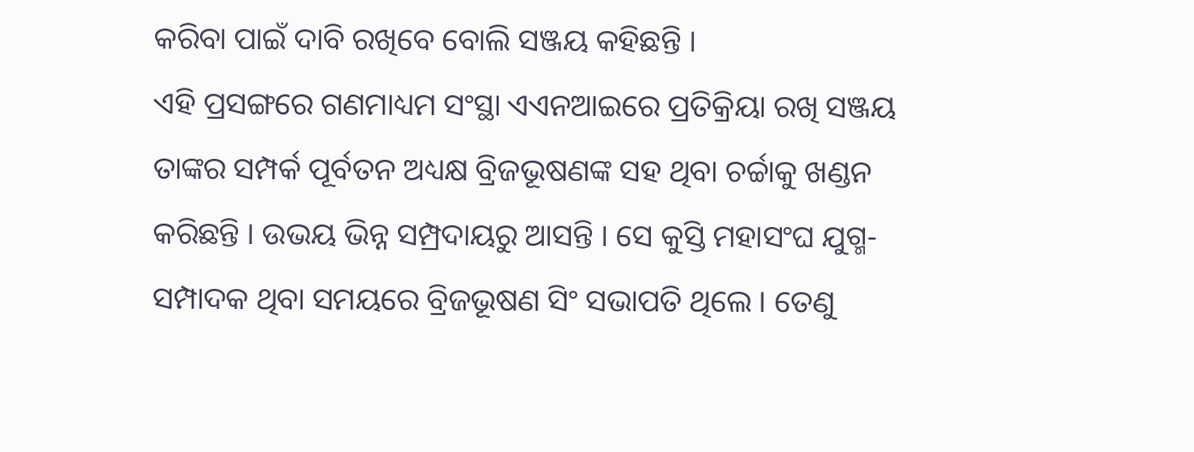କରିବା ପାଇଁ ଦାବି ରଖିବେ ବୋଲି ସଞ୍ଜୟ କହିଛନ୍ତି ।
ଏହି ପ୍ରସଙ୍ଗରେ ଗଣମାଧ୍ୟମ ସଂସ୍ଥା ଏଏନଆଇରେ ପ୍ରତିକ୍ରିୟା ରଖି ସଞ୍ଜୟ ତାଙ୍କର ସମ୍ପର୍କ ପୂର୍ବତନ ଅଧ୍ୟକ୍ଷ ବ୍ରିଜଭୂଷଣଙ୍କ ସହ ଥିବା ଚର୍ଚ୍ଚାକୁ ଖଣ୍ଡନ କରିଛନ୍ତି । ଉଭୟ ଭିନ୍ନ ସମ୍ପ୍ରଦାୟରୁ ଆସନ୍ତି । ସେ କୁସ୍ତି ମହାସଂଘ ଯୁଗ୍ମ-ସମ୍ପାଦକ ଥିବା ସମୟରେ ବ୍ରିଜଭୂଷଣ ସିଂ ସଭାପତି ଥିଲେ । ତେଣୁ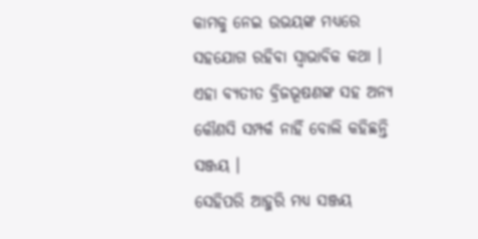କାମକୁ ନେଇ ଉଭୟଙ୍କ ମଧ୍ୟରେ ସହଯୋଗ ରହିବା ସ୍ବାଭାବିକ କଥା । ଏହା ବ୍ୟତୀତ ବ୍ରିଜଭୂଷଣଙ୍କ ସହ ଅନ୍ୟ କୌଣସି ସମ୍ପର୍କ ନାହିଁ ବୋଲି କହିଛନ୍ତି ସଞ୍ଜୟ ।
ସେହିପରି ଆହୁରି ମଧ୍ୟ ସଞ୍ଜୟ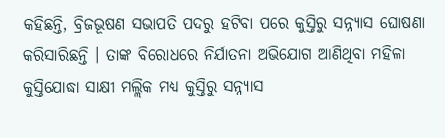କହିଛନ୍ତି, ବ୍ରିଜଭୂଷଣ ସଭାପତି ପଦରୁ ହଟିବା ପରେ କୁସ୍ତିରୁ ସନ୍ନ୍ୟାସ ଘୋଷଣା କରିସାରିଛନ୍ତି । ତାଙ୍କ ବିରୋଧରେ ନିର୍ଯାତନା ଅଭିଯୋଗ ଆଣିଥିବା ମହିଳା କୁସ୍ତିଯୋଦ୍ଧା ସାକ୍ଷୀ ମଲ୍ଲିକ ମଧ୍ୟ କୁସ୍ତିରୁ ସନ୍ନ୍ୟାସ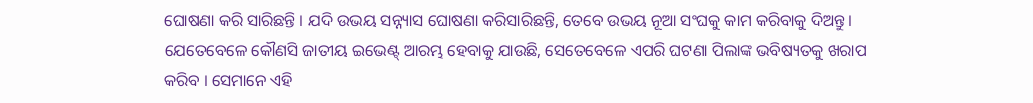ଘୋଷଣା କରି ସାରିଛନ୍ତି । ଯଦି ଉଭୟ ସନ୍ନ୍ୟାସ ଘୋଷଣା କରିସାରିଛନ୍ତି, ତେବେ ଉଭୟ ନୂଆ ସଂଘକୁ କାମ କରିବାକୁ ଦିଅନ୍ତୁ । ଯେତେବେଳେ କୌଣସି ଜାତୀୟ ଇଭେଣ୍ଟ୍ ଆରମ୍ଭ ହେବାକୁ ଯାଉଛି, ସେତେବେଳେ ଏପରି ଘଟଣା ପିଲାଙ୍କ ଭବିଷ୍ୟତକୁ ଖରାପ କରିବ । ସେମାନେ ଏହି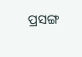ପ୍ରସଙ୍ଗ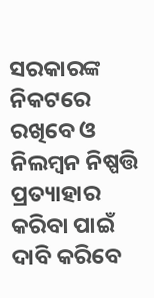ସରକାରଙ୍କ ନିକଟରେ ରଖିବେ ଓ ନିଲମ୍ବନ ନିଷ୍ପତ୍ତି ପ୍ରତ୍ୟାହାର କରିବା ପାଇଁ ଦାବି କରିବେ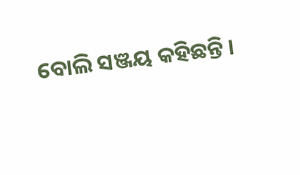ବୋଲି ସଞ୍ଜୟ କହିଛନ୍ତି ।